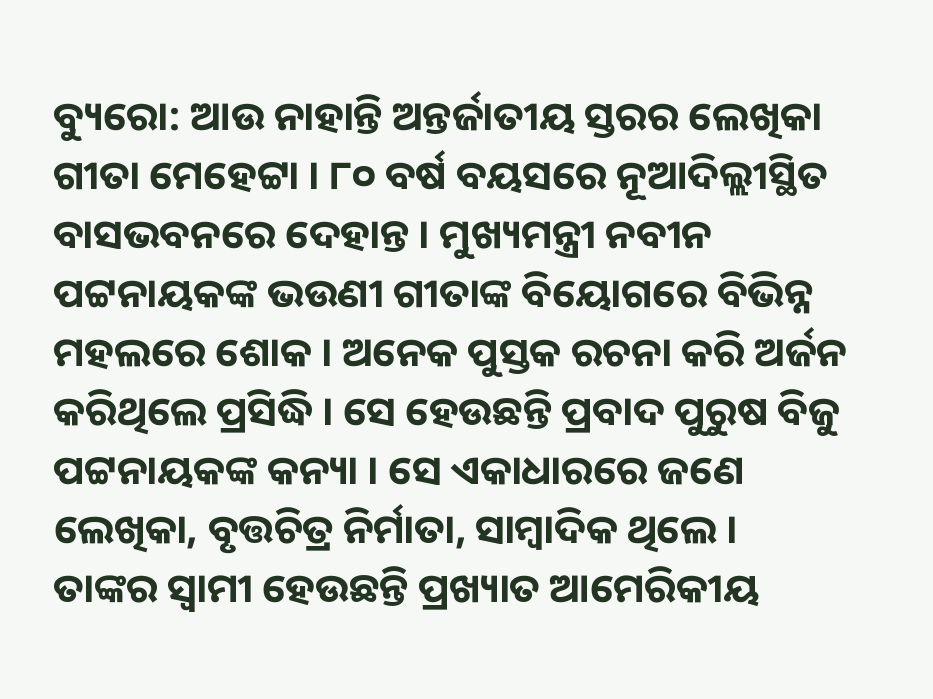ବ୍ୟୁରୋ: ଆଉ ନାହାନ୍ତି ଅନ୍ତର୍ଜାତୀୟ ସ୍ତରର ଲେଖିକା ଗୀତା ମେହେଟ୍ଟା । ୮୦ ବର୍ଷ ବୟସରେ ନୂଆଦିଲ୍ଲୀସ୍ଥିତ ବାସଭବନରେ ଦେହାନ୍ତ । ମୁଖ୍ୟମନ୍ତ୍ରୀ ନବୀନ ପଟ୍ଟନାୟକଙ୍କ ଭଉଣୀ ଗୀତାଙ୍କ ବିୟୋଗରେ ବିଭିନ୍ନ ମହଲରେ ଶୋକ । ଅନେକ ପୁସ୍ତକ ରଚନା କରି ଅର୍ଜନ କରିଥିଲେ ପ୍ରସିଦ୍ଧି । ସେ ହେଉଛନ୍ତି ପ୍ରବାଦ ପୁରୁଷ ବିଜୁ ପଟ୍ଟନାୟକଙ୍କ କନ୍ୟା । ସେ ଏକାଧାରରେ ଜଣେ ଲେଖିକା, ବୃତ୍ତଚିତ୍ର ନିର୍ମାତା, ସାମ୍ବାଦିକ ଥିଲେ ।
ତାଙ୍କର ସ୍ବାମୀ ହେଉଛନ୍ତି ପ୍ରଖ୍ୟାତ ଆମେରିକୀୟ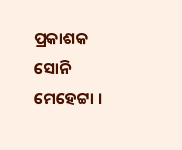ପ୍ରକାଶକ ସୋନି ମେହେଟ୍ଟା ।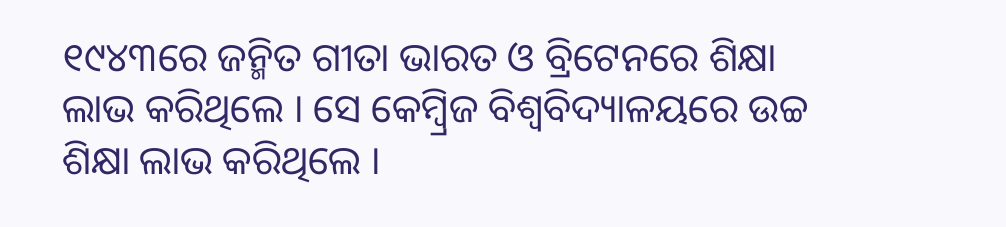୧୯୪୩ରେ ଜନ୍ମିତ ଗୀତା ଭାରତ ଓ ବ୍ରିଟେନରେ ଶିକ୍ଷା ଲାଭ କରିଥିଲେ । ସେ କେମ୍ବ୍ରିଜ ବିଶ୍ବବିଦ୍ୟାଳୟରେ ଉଚ୍ଚ ଶିକ୍ଷା ଲାଭ କରିଥିଲେ ।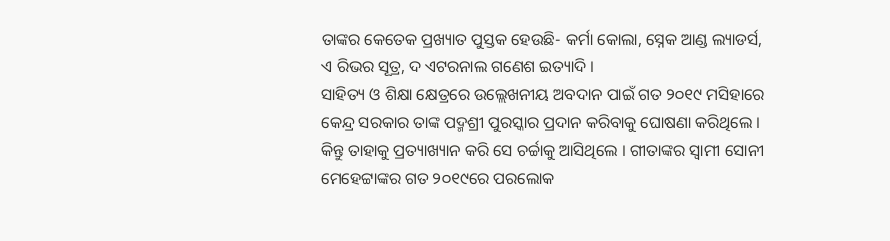ତାଙ୍କର କେତେକ ପ୍ରଖ୍ୟାତ ପୁସ୍ତକ ହେଉଛି- କର୍ମା କୋଲା, ସ୍ନେକ ଆଣ୍ଡ ଲ୍ୟାଡର୍ସ, ଏ ରିଭର ସୂତ୍ର, ଦ ଏଟରନାଲ ଗଣେଶ ଇତ୍ୟାଦି ।
ସାହିତ୍ୟ ଓ ଶିକ୍ଷା କ୍ଷେତ୍ରରେ ଉଲ୍ଲେଖନୀୟ ଅବଦାନ ପାଇଁ ଗତ ୨୦୧୯ ମସିହାରେ କେନ୍ଦ୍ର ସରକାର ତାଙ୍କ ପଦ୍ମଶ୍ରୀ ପୁରସ୍କାର ପ୍ରଦାନ କରିବାକୁ ଘୋଷଣା କରିଥିଲେ । କିନ୍ତୁ ତାହାକୁ ପ୍ରତ୍ୟାଖ୍ୟାନ କରି ସେ ଚର୍ଚ୍ଚାକୁ ଆସିଥିଲେ । ଗୀତାଙ୍କର ସ୍ବାମୀ ସୋନୀ ମେହେଟ୍ଟାଙ୍କର ଗତ ୨୦୧୯ରେ ପରଲୋକ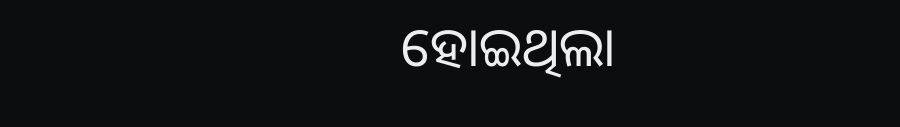ହୋଇଥିଲା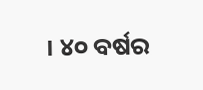। ୪୦ ବର୍ଷର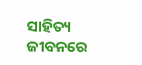ସାହିତ୍ୟ ଜୀବନରେ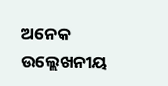ଅନେକ ଉଲ୍ଲେଖନୀୟ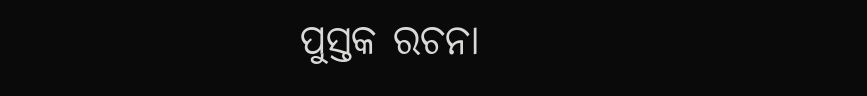ପୁସ୍ତକ ରଚନା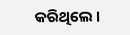କରିଥିଲେ ।